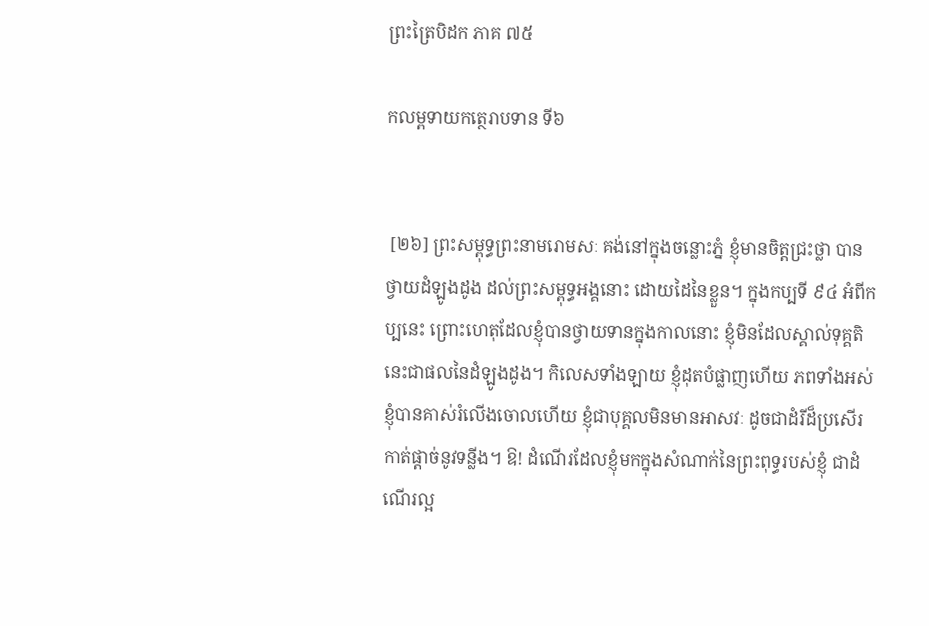ព្រះត្រៃបិដក ភាគ ៧៥

កលម្ពទាយកត្ថេរាបទាន ទី៦


 [២៦] ព្រះសម្ពុទ្ធព្រះនាមរោមសៈ គង់នៅក្នុងចន្លោះភ្នំ ខ្ញុំមានចិត្តជ្រះថ្លា បានថ្វាយដំឡូងដូង ដល់ព្រះសម្ពុទ្ធអង្គនោះ ដោយដៃនៃខ្លួន។ ក្នុងកប្បទី ៩៤ អំពីកប្បនេះ ព្រោះហេតុដែលខ្ញុំបានថ្វាយទានក្នុងកាលនោះ ខ្ញុំមិនដែលស្គាល់ទុគ្គតិ នេះជាផលនៃដំឡូងដូង។ កិលេសទាំងឡាយ ខ្ញុំដុតបំផ្លាញហើយ ភពទាំងអស់ ខ្ញុំបានគាស់រំលើងចោលហើយ ខ្ញុំជាបុគ្គលមិនមានអាសវៈ ដូចជាដំរីដ៏ប្រសើរកាត់ផ្តាច់នូវទន្លីង។ ឱ! ដំណើរដែលខ្ញុំមកក្នុងសំណាក់នៃព្រះពុទ្ធរបស់ខ្ញុំ ជាដំណើរល្អ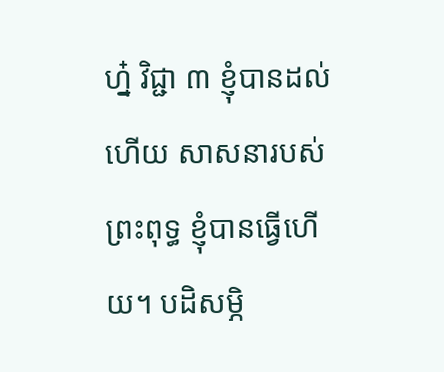ហ្ន៎ វិជ្ជា ៣ ខ្ញុំបានដល់ហើយ សាសនារបស់ព្រះពុទ្ធ ខ្ញុំបានធ្វើហើយ។ បដិសម្ភិ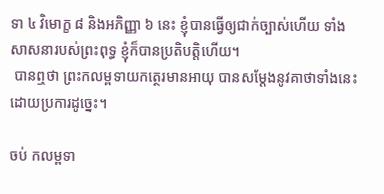ទា ៤ វិមោក្ខ ៨ និងអភិញ្ញា ៦ នេះ ខ្ញុំបានធ្វើឲ្យជាក់ច្បាស់ហើយ ទាំងសាសនារបស់ព្រះពុទ្ធ ខ្ញុំក៏បានប្រតិបត្តិហើយ។
 បានឮថា ព្រះកលម្ពទាយកត្ថេរមានអាយុ បានសម្តែងនូវគាថាទាំងនេះ ដោយប្រការដូច្នេះ។

ចប់ កលម្ពទា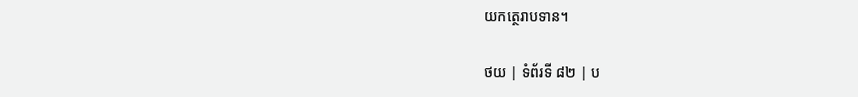យកត្ថេរាបទាន។

ថយ | ទំព័រទី ៨២ | ប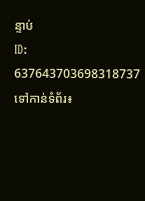ន្ទាប់
ID: 637643703698318737
ទៅកាន់ទំព័រ៖